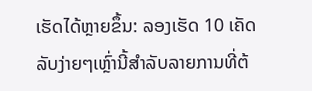ເຮັດໄດ້ຫຼາຍຂຶ້ນ: ລອງເຮັດ 10 ເຄັດລັບງ່າຍໆເຫຼົ່ານີ້ສໍາລັບລາຍການທີ່ຕ້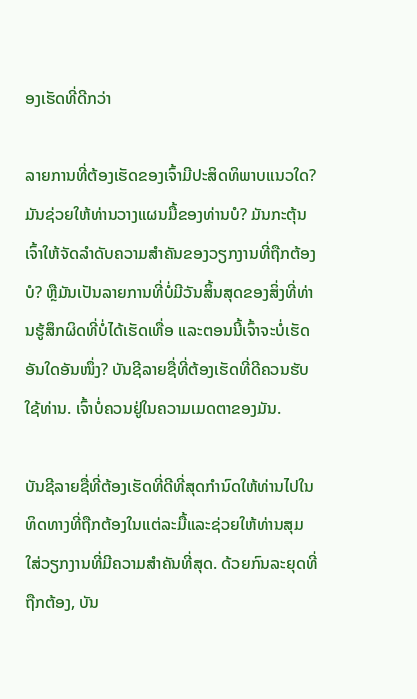ອງເຮັດທີ່ດີກວ່າ

ລາຍການທີ່ຕ້ອງເຮັດຂອງເຈົ້າມີປະສິດທິພາບແນວໃດ? ມັນຊ່ວຍໃຫ້ທ່ານວາງແຜນມື້ຂອງທ່ານບໍ? ມັນກະຕຸ້ນເຈົ້າໃຫ້ຈັດລໍາດັບຄວາມສໍາຄັນຂອງວຽກງານທີ່ຖືກຕ້ອງບໍ? ຫຼືມັນເປັນລາຍການທີ່ບໍ່ມີວັນສິ້ນສຸດຂອງສິ່ງທີ່ທ່ານຮູ້ສຶກຜິດທີ່ບໍ່ໄດ້ເຮັດເທື່ອ ແລະຕອນນີ້ເຈົ້າຈະບໍ່ເຮັດອັນໃດອັນໜຶ່ງ? ບັນຊີລາຍຊື່ທີ່ຕ້ອງເຮັດທີ່ດີຄວນຮັບໃຊ້ທ່ານ. ເຈົ້າບໍ່ຄວນຢູ່ໃນຄວາມເມດຕາຂອງມັນ.

ບັນຊີລາຍຊື່ທີ່ຕ້ອງເຮັດທີ່ດີທີ່ສຸດກໍານົດໃຫ້ທ່ານໄປໃນທິດທາງທີ່ຖືກຕ້ອງໃນແຕ່ລະມື້ແລະຊ່ວຍໃຫ້ທ່ານສຸມໃສ່ວຽກງານທີ່ມີຄວາມສໍາຄັນທີ່ສຸດ. ດ້ວຍກົນລະຍຸດທີ່ຖືກຕ້ອງ, ບັນ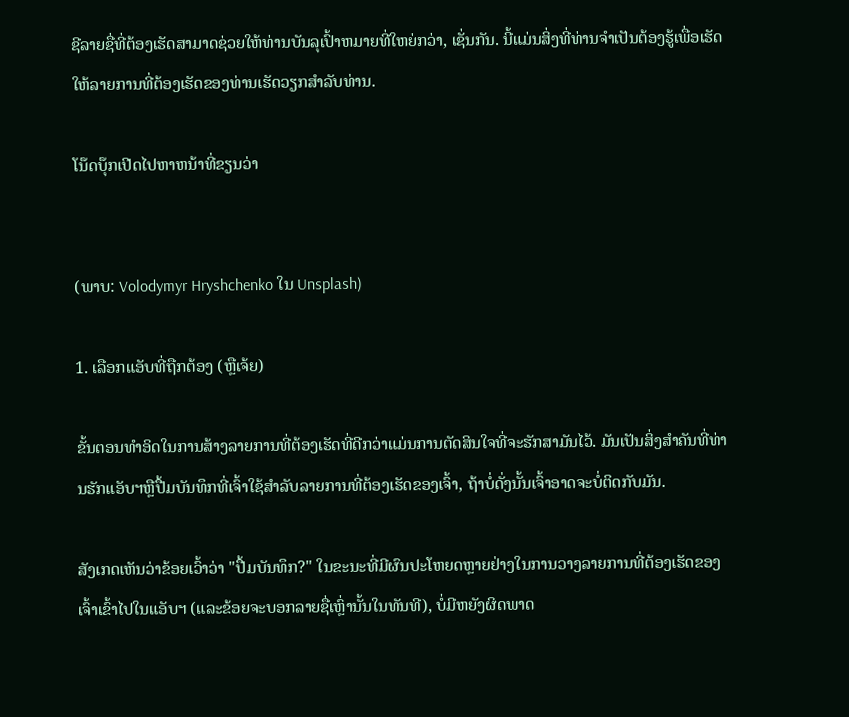ຊີລາຍຊື່ທີ່ຕ້ອງເຮັດສາມາດຊ່ວຍໃຫ້ທ່ານບັນລຸເປົ້າຫມາຍທີ່ໃຫຍ່ກວ່າ, ເຊັ່ນກັນ. ນີ້ແມ່ນສິ່ງທີ່ທ່ານຈໍາເປັນຕ້ອງຮູ້ເພື່ອເຮັດໃຫ້ລາຍການທີ່ຕ້ອງເຮັດຂອງທ່ານເຮັດວຽກສໍາລັບທ່ານ.

ໂນ໊ດບຸ໊ກເປີດໄປຫາຫນ້າທີ່ຂຽນວ່າ


(ພາບ: Volodymyr Hryshchenko ໃນ Unsplash)

1. ເລືອກແອັບທີ່ຖືກຕ້ອງ (ຫຼືເຈ້ຍ)

ຂັ້ນຕອນທໍາອິດໃນການສ້າງລາຍການທີ່ຕ້ອງເຮັດທີ່ດີກວ່າແມ່ນການຕັດສິນໃຈທີ່ຈະຮັກສາມັນໄວ້. ມັນເປັນສິ່ງສໍາຄັນທີ່ທ່ານຮັກແອັບຯຫຼືປື້ມບັນທຶກທີ່ເຈົ້າໃຊ້ສໍາລັບລາຍການທີ່ຕ້ອງເຮັດຂອງເຈົ້າ, ຖ້າບໍ່ດັ່ງນັ້ນເຈົ້າອາດຈະບໍ່ຕິດກັບມັນ.

ສັງເກດເຫັນວ່າຂ້ອຍເວົ້າວ່າ "ປື້ມບັນທຶກ?" ໃນຂະນະທີ່ມີຜົນປະໂຫຍດຫຼາຍຢ່າງໃນການວາງລາຍການທີ່ຕ້ອງເຮັດຂອງເຈົ້າເຂົ້າໄປໃນແອັບຯ (ແລະຂ້ອຍຈະບອກລາຍຊື່ເຫຼົ່ານັ້ນໃນທັນທີ), ບໍ່ມີຫຍັງຜິດພາດ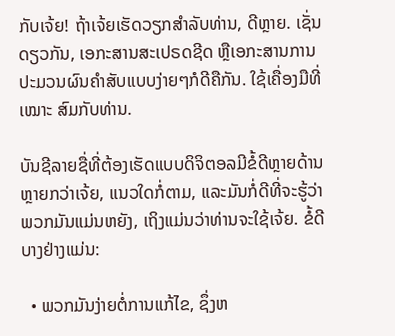ກັບເຈ້ຍ! ຖ້າເຈ້ຍເຮັດວຽກສໍາລັບທ່ານ, ດີຫຼາຍ. ເຊັ່ນດຽວກັນ, ເອກະສານສະເປຣດຊີດ ຫຼືເອກະສານການປະມວນຜົນຄຳສັບແບບງ່າຍໆກໍດີຄືກັນ. ໃຊ້ເຄື່ອງມືທີ່ ເໝາະ ສົມກັບທ່ານ.

ບັນຊີລາຍຊື່ທີ່ຕ້ອງເຮັດແບບດິຈິຕອລມີຂໍ້ດີຫຼາຍດ້ານຫຼາຍກວ່າເຈ້ຍ, ແນວໃດກໍ່ຕາມ, ແລະມັນກໍ່ດີທີ່ຈະຮູ້ວ່າພວກມັນແມ່ນຫຍັງ, ເຖິງແມ່ນວ່າທ່ານຈະໃຊ້ເຈ້ຍ. ຂໍ້ດີບາງຢ່າງແມ່ນ:

  • ພວກມັນງ່າຍຕໍ່ການແກ້ໄຂ, ຊຶ່ງຫ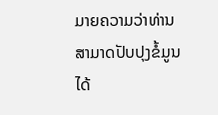ມາຍຄວາມວ່າທ່ານສາມາດປັບປຸງຂໍ້ມູນໄດ້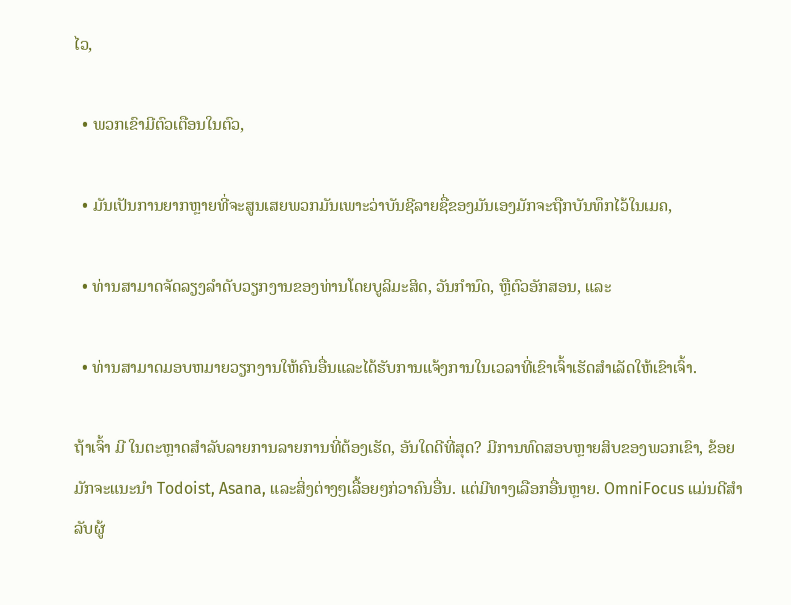ໄວ,

  • ພວກເຂົາມີຕົວເຕືອນໃນຕົວ,

  • ມັນເປັນການຍາກຫຼາຍທີ່ຈະສູນເສຍພວກມັນເພາະວ່າບັນຊີລາຍຊື່ຂອງມັນເອງມັກຈະຖືກບັນທຶກໄວ້ໃນເມຄ,

  • ທ່ານສາມາດຈັດລຽງລໍາດັບວຽກງານຂອງທ່ານໂດຍບູລິມະສິດ, ວັນກໍານົດ, ຫຼືຕົວອັກສອນ, ແລະ

  • ທ່ານສາມາດມອບຫມາຍວຽກງານໃຫ້ຄົນອື່ນແລະໄດ້ຮັບການແຈ້ງການໃນເວລາທີ່ເຂົາເຈົ້າເຮັດສໍາເລັດໃຫ້ເຂົາເຈົ້າ.

ຖ້າເຈົ້າ ມີ ໃນຕະຫຼາດສໍາລັບລາຍການລາຍການທີ່ຕ້ອງເຮັດ, ອັນໃດດີທີ່ສຸດ? ມີການທົດສອບຫຼາຍສິບຂອງພວກເຂົາ, ຂ້ອຍມັກຈະແນະນໍາ Todoist, Asana, ແລະສິ່ງຕ່າງໆເລື້ອຍໆກ່ວາຄົນອື່ນ. ແຕ່ມີທາງເລືອກອື່ນຫຼາຍ. OmniFocus ແມ່ນດີສໍາລັບຜູ້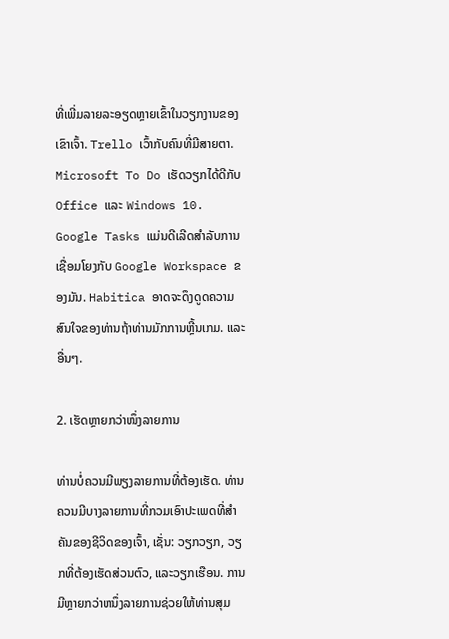ທີ່ເພີ່ມລາຍລະອຽດຫຼາຍເຂົ້າໃນວຽກງານຂອງເຂົາເຈົ້າ. Trello ເວົ້າກັບຄົນທີ່ມີສາຍຕາ. Microsoft To Do ເຮັດວຽກໄດ້ດີກັບ Office ແລະ Windows 10. Google Tasks ແມ່ນດີເລີດສໍາລັບການເຊື່ອມໂຍງກັບ Google Workspace ຂອງມັນ. Habitica ອາດຈະດຶງດູດຄວາມສົນໃຈຂອງທ່ານຖ້າທ່ານມັກການຫຼີ້ນເກມ. ແລະອື່ນໆ.

2. ເຮັດຫຼາຍກວ່າໜຶ່ງລາຍການ

ທ່ານບໍ່ຄວນມີພຽງລາຍການທີ່ຕ້ອງເຮັດ. ທ່ານຄວນມີບາງລາຍການທີ່ກວມເອົາປະເພດທີ່ສໍາຄັນຂອງຊີວິດຂອງເຈົ້າ, ເຊັ່ນ: ວຽກວຽກ, ວຽກທີ່ຕ້ອງເຮັດສ່ວນຕົວ, ແລະວຽກເຮືອນ. ການມີຫຼາຍກວ່າຫນຶ່ງລາຍການຊ່ວຍໃຫ້ທ່ານສຸມ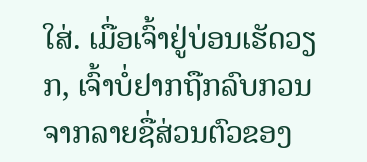ໃສ່. ເມື່ອເຈົ້າຢູ່ບ່ອນເຮັດວຽກ, ເຈົ້າບໍ່ຢາກຖືກລົບກວນຈາກລາຍຊື່ສ່ວນຕົວຂອງ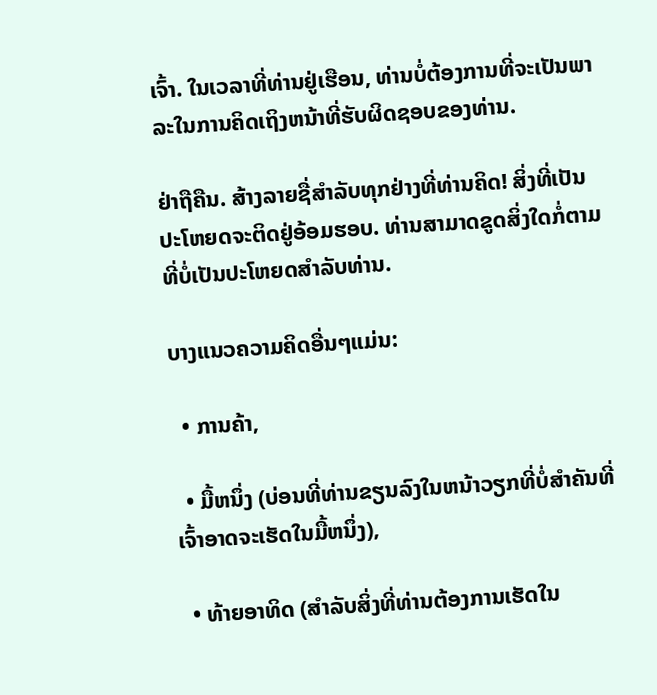ເຈົ້າ. ໃນເວລາທີ່ທ່ານຢູ່ເຮືອນ, ທ່ານບໍ່ຕ້ອງການທີ່ຈະເປັນພາລະໃນການຄິດເຖິງຫນ້າທີ່ຮັບຜິດຊອບຂອງທ່ານ.

ຢ່າຖືຄືນ. ສ້າງລາຍຊື່ສໍາລັບທຸກຢ່າງທີ່ທ່ານຄິດ! ສິ່ງທີ່ເປັນປະໂຫຍດຈະຕິດຢູ່ອ້ອມຮອບ. ທ່ານສາມາດຂູດສິ່ງໃດກໍ່ຕາມທີ່ບໍ່ເປັນປະໂຫຍດສໍາລັບທ່ານ.

ບາງແນວຄວາມຄິດອື່ນໆແມ່ນ:

  • ການຄ້າ,

  • ມື້ຫນຶ່ງ (ບ່ອນທີ່ທ່ານຂຽນລົງໃນຫນ້າວຽກທີ່ບໍ່ສໍາຄັນທີ່ເຈົ້າອາດຈະເຮັດໃນມື້ຫນຶ່ງ),

  • ທ້າຍອາທິດ (ສໍາລັບສິ່ງທີ່ທ່ານຕ້ອງການເຮັດໃນ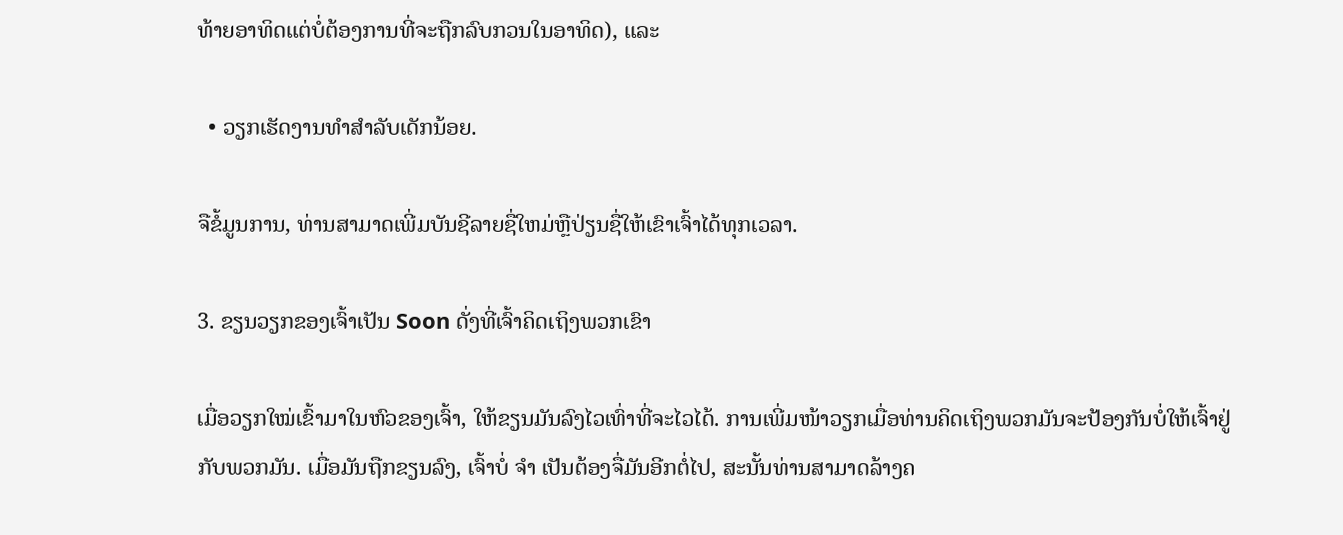ທ້າຍອາທິດແຕ່ບໍ່ຕ້ອງການທີ່ຈະຖືກລົບກວນໃນອາທິດ), ແລະ

  • ວຽກເຮັດງານທຳສຳລັບເດັກນ້ອຍ.

ຈືຂໍ້ມູນການ, ທ່ານສາມາດເພີ່ມບັນຊີລາຍຊື່ໃຫມ່ຫຼືປ່ຽນຊື່ໃຫ້ເຂົາເຈົ້າໄດ້ທຸກເວລາ.

3. ຂຽນວຽກຂອງເຈົ້າເປັນ Soon ດັ່ງທີ່ເຈົ້າຄິດເຖິງພວກເຂົາ

ເມື່ອວຽກໃໝ່ເຂົ້າມາໃນຫົວຂອງເຈົ້າ, ໃຫ້ຂຽນມັນລົງໄວເທົ່າທີ່ຈະໄວໄດ້. ການເພີ່ມໜ້າວຽກເມື່ອທ່ານຄິດເຖິງພວກມັນຈະປ້ອງກັນບໍ່ໃຫ້ເຈົ້າຢູ່ກັບພວກມັນ. ເມື່ອມັນຖືກຂຽນລົງ, ເຈົ້າບໍ່ ຈຳ ເປັນຕ້ອງຈື່ມັນອີກຕໍ່ໄປ, ສະນັ້ນທ່ານສາມາດລ້າງຄ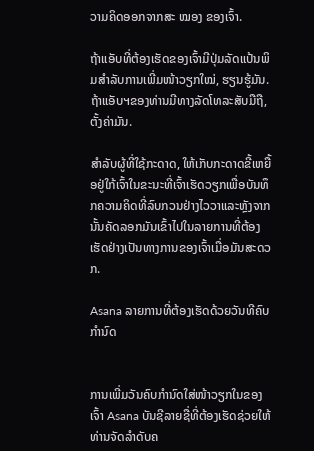ວາມຄິດອອກຈາກສະ ໝອງ ຂອງເຈົ້າ.

ຖ້າແອັບທີ່ຕ້ອງເຮັດຂອງເຈົ້າມີປຸ່ມລັດແປ້ນພິມສຳລັບການເພີ່ມໜ້າວຽກໃໝ່, ຮຽນຮູ້ມັນ. ຖ້າແອັບຯຂອງທ່ານມີທາງລັດໂທລະສັບມືຖື, ຕັ້ງຄ່າມັນ.

ສໍາລັບຜູ້ທີ່ໃຊ້ກະດາດ, ໃຫ້ເກັບກະດາດຂີ້ເຫຍື້ອຢູ່ໃກ້ເຈົ້າໃນຂະນະທີ່ເຈົ້າເຮັດວຽກເພື່ອບັນທຶກຄວາມຄິດທີ່ລົບກວນຢ່າງໄວວາແລະຫຼັງຈາກນັ້ນຄັດລອກມັນເຂົ້າໄປໃນລາຍການທີ່ຕ້ອງເຮັດຢ່າງເປັນທາງການຂອງເຈົ້າເມື່ອມັນສະດວກ.

Asana ລາຍການທີ່ຕ້ອງເຮັດດ້ວຍວັນທີຄົບກຳນົດ


ການເພີ່ມວັນຄົບກຳນົດໃສ່ໜ້າວຽກໃນຂອງເຈົ້າ Asana ບັນຊີລາຍຊື່ທີ່ຕ້ອງເຮັດຊ່ວຍໃຫ້ທ່ານຈັດລໍາດັບຄ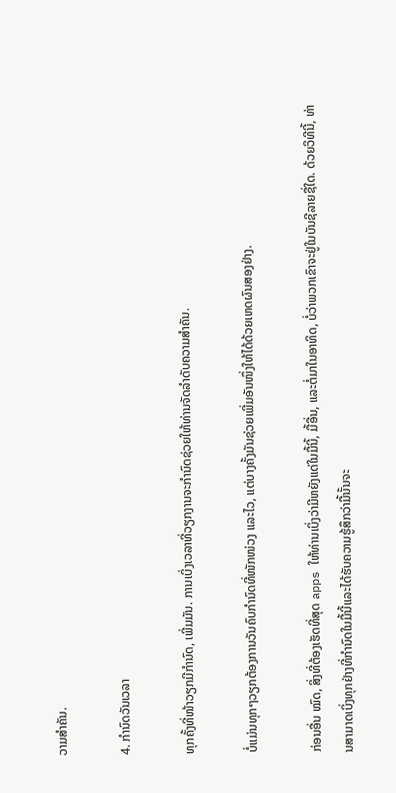ວາມສໍາຄັນ.

4. ກຳນົດວັນເວລາ

ທຸກຄັ້ງທີ່ໜ້າວຽກມີກຳນົດ, ເພີ່ມມັນ. ການເບິ່ງເວລາທີ່ວຽກງານຈະກໍານົດຊ່ວຍໃຫ້ທ່ານຈັດລໍາດັບຄວາມສໍາຄັນ.

ບໍ່ແມ່ນທຸກໆວຽກຕ້ອງການວັນຄົບກຳນົດທີ່ໜັກໜ່ວງ ແລະໄວ, ແຕ່ບາງຄັ້ງມັນຊ່ວຍເພີ່ມອັນໜຶ່ງໃຫ້ໄດ້ດ້ວຍເຫດຜົນສອງຢ່າງ.

ກ່ອນອື່ນ ໝົດ, ສິ່ງທີ່ຕ້ອງເຮັດທີ່ສຸດ apps ໃຫ້ທ່ານເບິ່ງວ່າມີຫຍັງແດ່ໃນມື້ນີ້, ມື້ອື່ນ, ແລະຕໍ່ມາໃນອາທິດ, ບໍ່ວ່າພວກເຂົາຈະຢູ່ໃນບັນຊີລາຍຊື່ໃດ. ດ້ວຍວິທີນີ້, ທ່ານສາມາດເບິ່ງທຸກຢ່າງທີ່ກໍານົດໃນມື້ນີ້ແລະໄດ້ຮັບຄວາມຮູ້ສຶກວ່າມື້ນັ້ນຈະ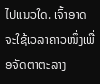ໄປແນວໃດ. ເຈົ້າອາດຈະໃຊ້ເວລາຄາວໜຶ່ງເພື່ອຈັດຕາຕະລາງ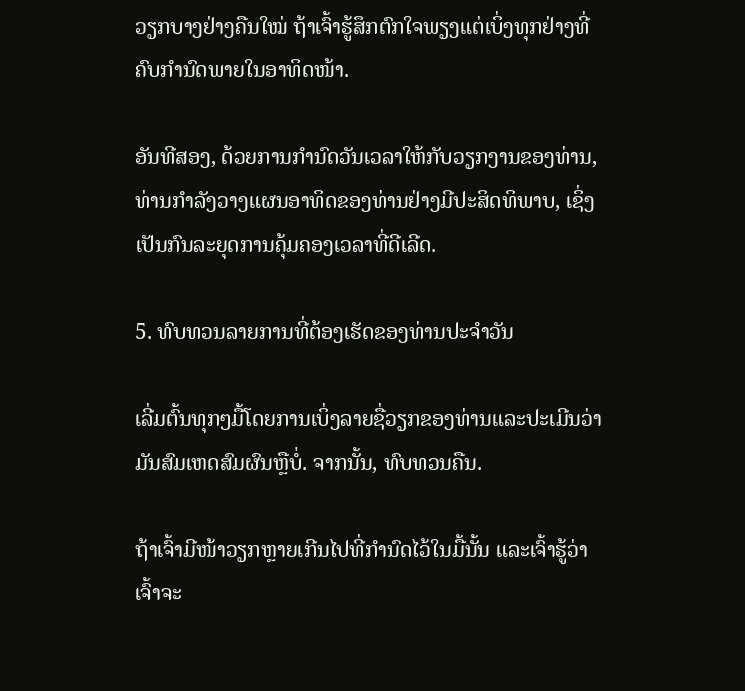ວຽກບາງຢ່າງຄືນໃໝ່ ຖ້າເຈົ້າຮູ້ສຶກຕົກໃຈພຽງແຕ່ເບິ່ງທຸກຢ່າງທີ່ຄົບກຳນົດພາຍໃນອາທິດໜ້າ.

ອັນທີສອງ, ດ້ວຍການກໍານົດວັນເວລາໃຫ້ກັບວຽກງານຂອງທ່ານ, ທ່ານກໍາລັງວາງແຜນອາທິດຂອງທ່ານຢ່າງມີປະສິດທິພາບ, ເຊິ່ງເປັນກົນລະຍຸດການຄຸ້ມຄອງເວລາທີ່ດີເລີດ.

5. ທົບທວນລາຍການທີ່ຕ້ອງເຮັດຂອງທ່ານປະຈໍາວັນ

ເລີ່ມຕົ້ນທຸກໆມື້ໂດຍການເບິ່ງລາຍຊື່ວຽກຂອງທ່ານແລະປະເມີນວ່າມັນສົມເຫດສົມຜົນຫຼືບໍ່. ຈາກນັ້ນ, ທົບທວນຄືນ.

ຖ້າເຈົ້າມີໜ້າວຽກຫຼາຍເກີນໄປທີ່ກຳນົດໄວ້ໃນມື້ນັ້ນ ແລະເຈົ້າຮູ້ວ່າເຈົ້າຈະ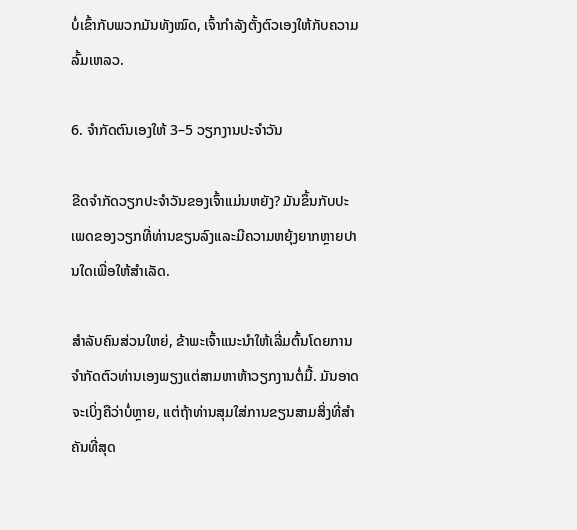ບໍ່ເຂົ້າກັບພວກມັນທັງໝົດ, ເຈົ້າກຳລັງຕັ້ງຕົວເອງໃຫ້ກັບຄວາມລົ້ມເຫລວ.

6. ຈໍາກັດຕົນເອງໃຫ້ 3–5 ວຽກງານປະຈໍາວັນ

ຂີດຈຳກັດວຽກປະຈຳວັນຂອງເຈົ້າແມ່ນຫຍັງ? ມັນຂຶ້ນກັບປະເພດຂອງວຽກທີ່ທ່ານຂຽນລົງແລະມີຄວາມຫຍຸ້ງຍາກຫຼາຍປານໃດເພື່ອໃຫ້ສໍາເລັດ.

ສໍາລັບຄົນສ່ວນໃຫຍ່, ຂ້າພະເຈົ້າແນະນໍາໃຫ້ເລີ່ມຕົ້ນໂດຍການຈໍາກັດຕົວທ່ານເອງພຽງແຕ່ສາມຫາຫ້າວຽກງານຕໍ່ມື້. ມັນອາດຈະເບິ່ງຄືວ່າບໍ່ຫຼາຍ, ແຕ່ຖ້າທ່ານສຸມໃສ່ການຂຽນສາມສິ່ງທີ່ສໍາຄັນທີ່ສຸດ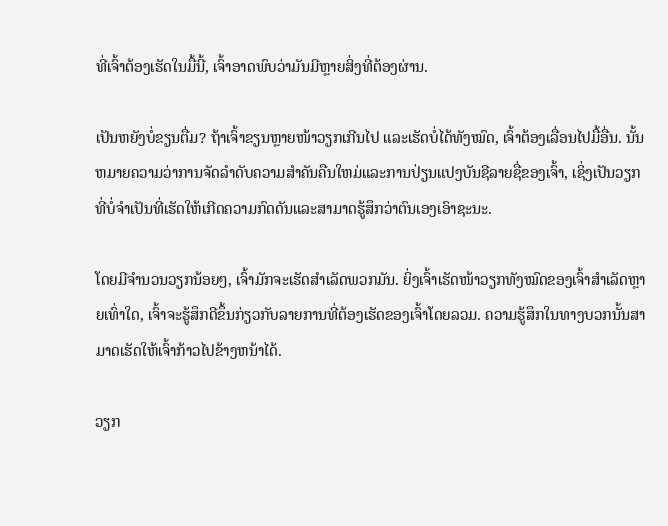ທີ່ເຈົ້າຕ້ອງເຮັດໃນມື້ນີ້, ເຈົ້າອາດພົບວ່າມັນມີຫຼາຍສິ່ງທີ່ຕ້ອງຜ່ານ.

ເປັນຫຍັງບໍ່ຂຽນຕື່ມ? ຖ້າເຈົ້າຂຽນຫຼາຍໜ້າວຽກເກີນໄປ ແລະເຮັດບໍ່ໄດ້ທັງໝົດ, ເຈົ້າຕ້ອງເລື່ອນໄປມື້ອື່ນ. ນັ້ນຫມາຍຄວາມວ່າການຈັດລໍາດັບຄວາມສໍາຄັນຄືນໃຫມ່ແລະການປ່ຽນແປງບັນຊີລາຍຊື່ຂອງເຈົ້າ, ເຊິ່ງເປັນວຽກທີ່ບໍ່ຈໍາເປັນທີ່ເຮັດໃຫ້ເກີດຄວາມກົດດັນແລະສາມາດຮູ້ສຶກວ່າຕົນເອງເອົາຊະນະ.

ໂດຍມີຈໍານວນວຽກນ້ອຍໆ, ເຈົ້າມັກຈະເຮັດສໍາເລັດພວກມັນ. ຍິ່ງເຈົ້າເຮັດໜ້າວຽກທັງໝົດຂອງເຈົ້າສຳເລັດຫຼາຍເທົ່າໃດ, ເຈົ້າຈະຮູ້ສຶກດີຂຶ້ນກ່ຽວກັບລາຍການທີ່ຕ້ອງເຮັດຂອງເຈົ້າໂດຍລວມ. ຄວາມຮູ້ສຶກໃນທາງບວກນັ້ນສາມາດເຮັດໃຫ້ເຈົ້າກ້າວໄປຂ້າງຫນ້າໄດ້.

ວຽກ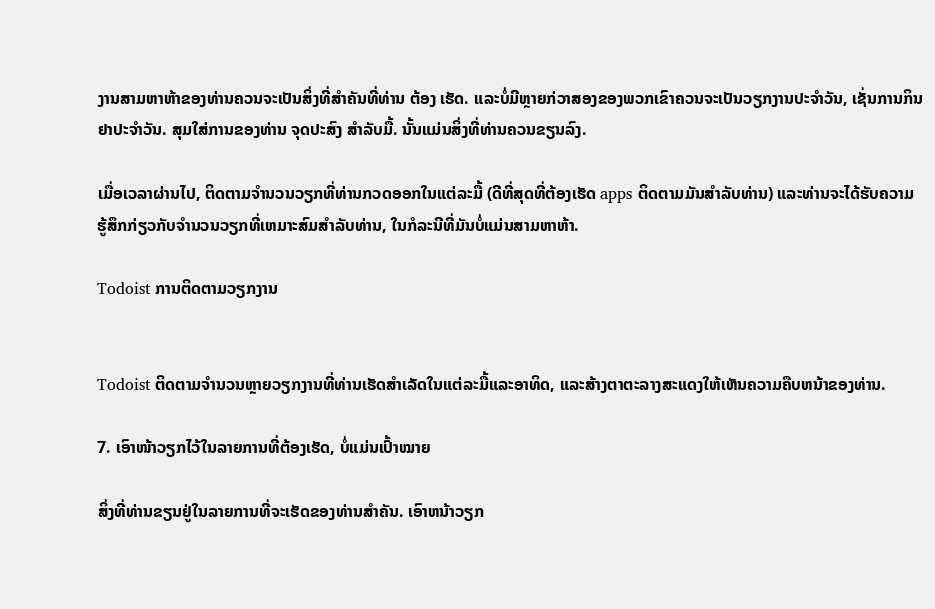ງານສາມຫາຫ້າຂອງທ່ານຄວນຈະເປັນສິ່ງທີ່ສໍາຄັນທີ່ທ່ານ ຕ້ອງ ເຮັດ. ແລະບໍ່ມີຫຼາຍກ່ວາສອງຂອງພວກເຂົາຄວນຈະເປັນວຽກງານປະຈໍາວັນ, ເຊັ່ນການກິນຢາປະຈໍາວັນ. ສຸມໃສ່ການຂອງທ່ານ ຈຸດປະສົງ ສໍາລັບມື້. ນັ້ນແມ່ນສິ່ງທີ່ທ່ານຄວນຂຽນລົງ.

ເມື່ອເວລາຜ່ານໄປ, ຕິດຕາມຈຳນວນວຽກທີ່ທ່ານກວດອອກໃນແຕ່ລະມື້ (ດີທີ່ສຸດທີ່ຕ້ອງເຮັດ apps ຕິດຕາມມັນສໍາລັບທ່ານ) ແລະທ່ານຈະໄດ້ຮັບຄວາມຮູ້ສຶກກ່ຽວກັບຈໍານວນວຽກທີ່ເຫມາະສົມສໍາລັບທ່ານ, ໃນກໍລະນີທີ່ມັນບໍ່ແມ່ນສາມຫາຫ້າ.

Todoist ການຕິດຕາມວຽກງານ


Todoist ຕິດຕາມຈໍານວນຫຼາຍວຽກງານທີ່ທ່ານເຮັດສໍາເລັດໃນແຕ່ລະມື້ແລະອາທິດ, ແລະສ້າງຕາຕະລາງສະແດງໃຫ້ເຫັນຄວາມຄືບຫນ້າຂອງທ່ານ.

7. ເອົາໜ້າວຽກໄວ້ໃນລາຍການທີ່ຕ້ອງເຮັດ, ບໍ່ແມ່ນເປົ້າໝາຍ

ສິ່ງທີ່ທ່ານຂຽນຢູ່ໃນລາຍການທີ່ຈະເຮັດຂອງທ່ານສໍາຄັນ. ເອົາຫນ້າວຽກ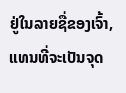ຢູ່ໃນລາຍຊື່ຂອງເຈົ້າ, ແທນທີ່ຈະເປັນຈຸດ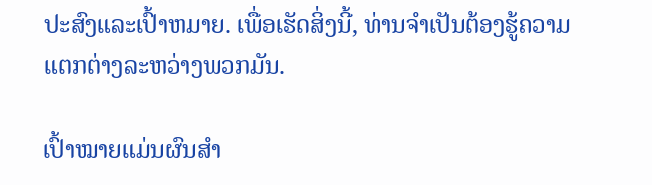ປະສົງແລະເປົ້າຫມາຍ. ເພື່ອເຮັດສິ່ງນີ້, ທ່ານຈໍາເປັນຕ້ອງຮູ້ຄວາມແຕກຕ່າງລະຫວ່າງພວກມັນ.

ເປົ້າໝາຍແມ່ນຜົນສຳ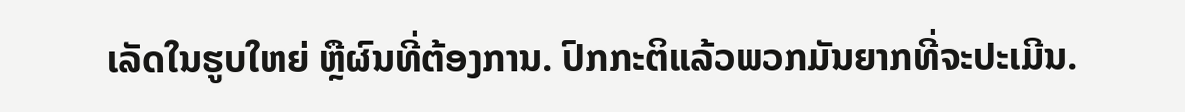ເລັດໃນຮູບໃຫຍ່ ຫຼືຜົນທີ່ຕ້ອງການ. ປົກກະຕິແລ້ວພວກມັນຍາກທີ່ຈະປະເມີນ.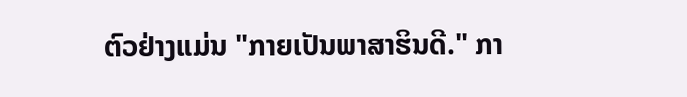ຕົວຢ່າງແມ່ນ "ກາຍເປັນພາສາຮິນດີ." ກາ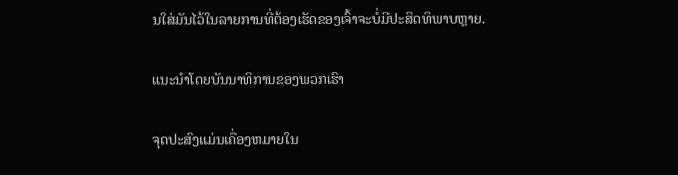ນໃສ່ມັນໄວ້ໃນລາຍການທີ່ຕ້ອງເຮັດຂອງເຈົ້າຈະບໍ່ມີປະສິດທິພາບຫຼາຍ.

ແນະນຳໂດຍບັນນາທິການຂອງພວກເຮົາ

ຈຸດປະສົງແມ່ນເຄື່ອງຫມາຍໃນ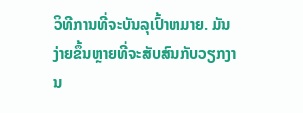ວິທີການທີ່ຈະບັນລຸເປົ້າຫມາຍ. ມັນງ່າຍຂຶ້ນຫຼາຍທີ່ຈະສັບສົນກັບວຽກງານ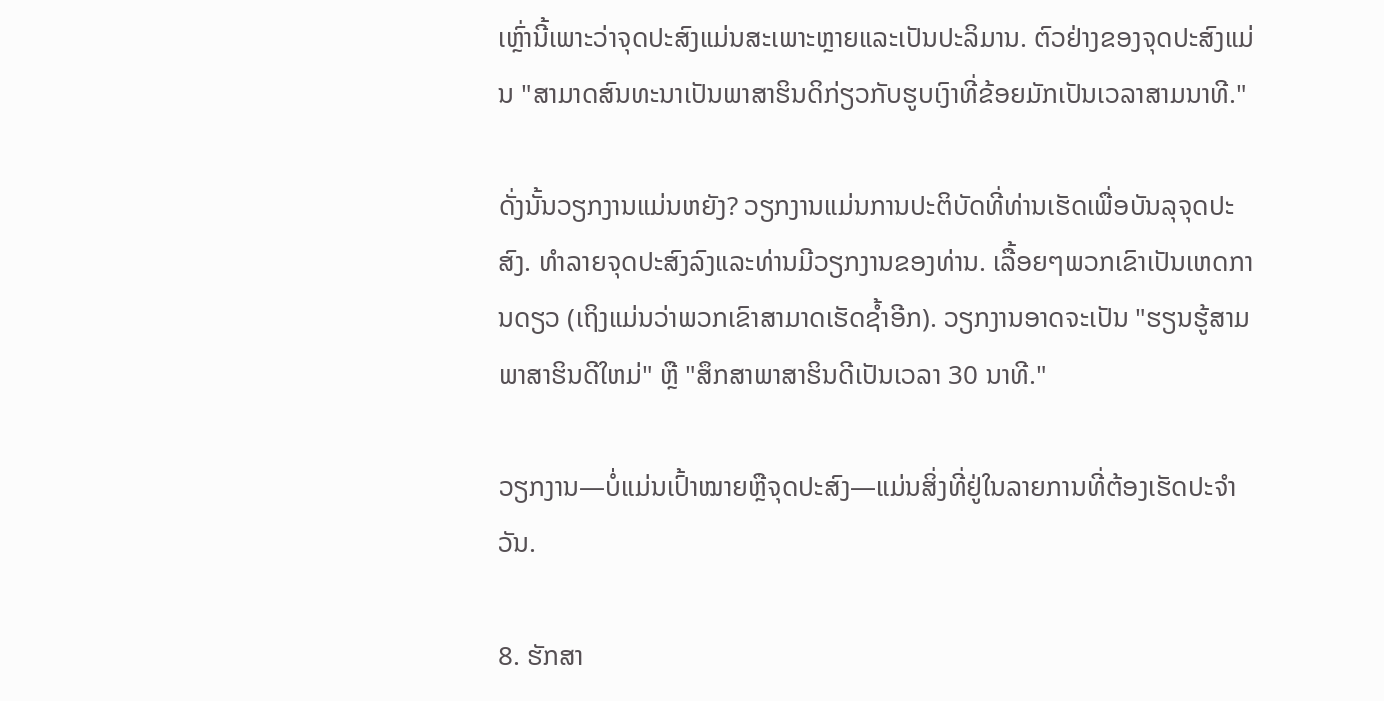ເຫຼົ່ານີ້ເພາະວ່າຈຸດປະສົງແມ່ນສະເພາະຫຼາຍແລະເປັນປະລິມານ. ຕົວຢ່າງຂອງຈຸດປະສົງແມ່ນ "ສາມາດສົນທະນາເປັນພາສາຮິນດິກ່ຽວກັບຮູບເງົາທີ່ຂ້ອຍມັກເປັນເວລາສາມນາທີ."

ດັ່ງນັ້ນວຽກງານແມ່ນຫຍັງ? ວຽກງານແມ່ນການປະຕິບັດທີ່ທ່ານເຮັດເພື່ອບັນລຸຈຸດປະສົງ. ທໍາລາຍຈຸດປະສົງລົງແລະທ່ານມີວຽກງານຂອງທ່ານ. ເລື້ອຍໆພວກເຂົາເປັນເຫດການດຽວ (ເຖິງແມ່ນວ່າພວກເຂົາສາມາດເຮັດຊ້ຳອີກ). ວຽກງານອາດຈະເປັນ "ຮຽນຮູ້ສາມພາສາຮິນດີໃຫມ່" ຫຼື "ສຶກສາພາສາຮິນດີເປັນເວລາ 30 ນາທີ."

ວຽກງານ—ບໍ່ແມ່ນເປົ້າໝາຍຫຼືຈຸດປະສົງ—ແມ່ນສິ່ງທີ່ຢູ່ໃນລາຍການທີ່ຕ້ອງເຮັດປະຈຳວັນ.

8. ຮັກສາ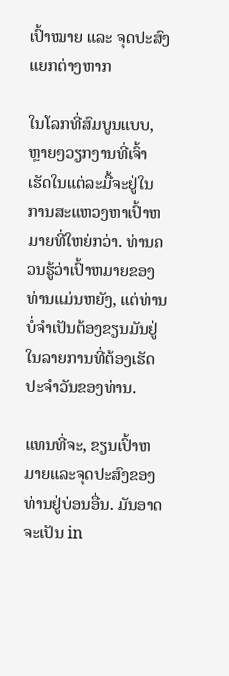ເປົ້າໝາຍ ແລະ ຈຸດປະສົງແຍກຕ່າງຫາກ

ໃນໂລກທີ່ສົມບູນແບບ, ຫຼາຍໆວຽກງານທີ່ເຈົ້າເຮັດໃນແຕ່ລະມື້ຈະຢູ່ໃນການສະແຫວງຫາເປົ້າຫມາຍທີ່ໃຫຍ່ກວ່າ. ທ່ານຄວນຮູ້ວ່າເປົ້າຫມາຍຂອງທ່ານແມ່ນຫຍັງ, ແຕ່ທ່ານບໍ່ຈໍາເປັນຕ້ອງຂຽນມັນຢູ່ໃນລາຍການທີ່ຕ້ອງເຮັດປະຈໍາວັນຂອງທ່ານ.

ແທນທີ່ຈະ, ຂຽນເປົ້າຫມາຍແລະຈຸດປະສົງຂອງທ່ານຢູ່ບ່ອນອື່ນ. ມັນອາດຈະເປັນ in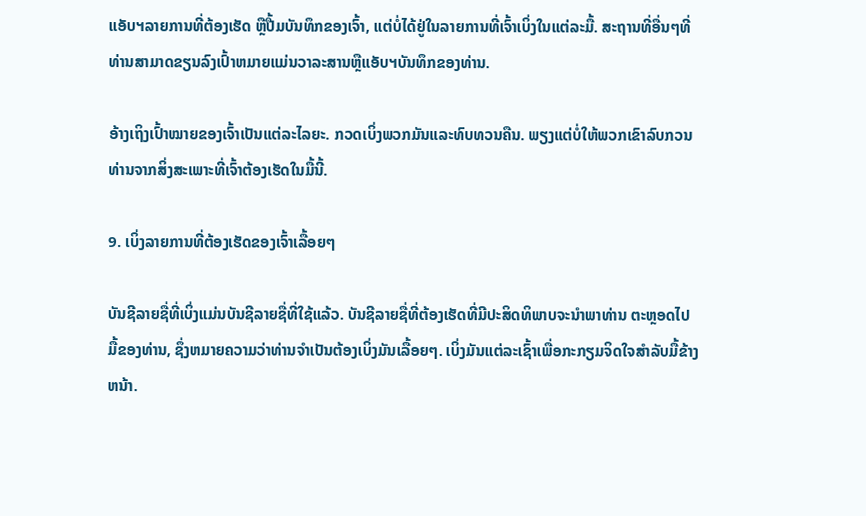ແອັບຯລາຍການທີ່ຕ້ອງເຮັດ ຫຼືປື້ມບັນທຶກຂອງເຈົ້າ, ແຕ່ບໍ່ໄດ້ຢູ່ໃນລາຍການທີ່ເຈົ້າເບິ່ງໃນແຕ່ລະມື້. ສະຖານທີ່ອື່ນໆທີ່ທ່ານສາມາດຂຽນລົງເປົ້າຫມາຍແມ່ນວາລະສານຫຼືແອັບຯບັນທຶກຂອງທ່ານ.

ອ້າງເຖິງເປົ້າໝາຍຂອງເຈົ້າເປັນແຕ່ລະໄລຍະ. ກວດເບິ່ງພວກມັນແລະທົບທວນຄືນ. ພຽງແຕ່ບໍ່ໃຫ້ພວກເຂົາລົບກວນທ່ານຈາກສິ່ງສະເພາະທີ່ເຈົ້າຕ້ອງເຮັດໃນມື້ນີ້.

9. ເບິ່ງລາຍການທີ່ຕ້ອງເຮັດຂອງເຈົ້າເລື້ອຍໆ

ບັນຊີລາຍຊື່ທີ່ເບິ່ງແມ່ນບັນຊີລາຍຊື່ທີ່ໃຊ້ແລ້ວ. ບັນຊີລາຍຊື່ທີ່ຕ້ອງເຮັດທີ່ມີປະສິດທິພາບຈະນໍາພາທ່ານ ຕະຫຼອດໄປ ມື້ຂອງທ່ານ, ຊຶ່ງຫມາຍຄວາມວ່າທ່ານຈໍາເປັນຕ້ອງເບິ່ງມັນເລື້ອຍໆ. ເບິ່ງມັນແຕ່ລະເຊົ້າເພື່ອກະກຽມຈິດໃຈສໍາລັບມື້ຂ້າງຫນ້າ.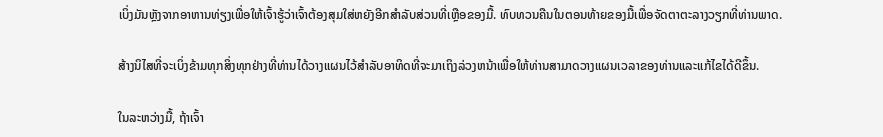ເບິ່ງມັນຫຼັງຈາກອາຫານທ່ຽງເພື່ອໃຫ້ເຈົ້າຮູ້ວ່າເຈົ້າຕ້ອງສຸມໃສ່ຫຍັງອີກສໍາລັບສ່ວນທີ່ເຫຼືອຂອງມື້. ທົບທວນຄືນໃນຕອນທ້າຍຂອງມື້ເພື່ອຈັດຕາຕະລາງວຽກທີ່ທ່ານພາດ.

ສ້າງນິໄສທີ່ຈະເບິ່ງຂ້າມທຸກສິ່ງທຸກຢ່າງທີ່ທ່ານໄດ້ວາງແຜນໄວ້ສໍາລັບອາທິດທີ່ຈະມາເຖິງລ່ວງຫນ້າເພື່ອໃຫ້ທ່ານສາມາດວາງແຜນເວລາຂອງທ່ານແລະແກ້ໄຂໄດ້ດີຂຶ້ນ.

ໃນລະຫວ່າງມື້, ຖ້າເຈົ້າ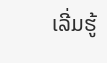ເລີ່ມຮູ້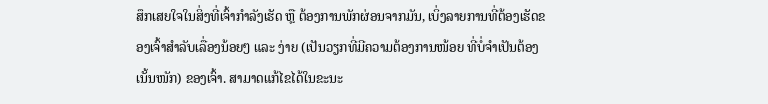ສຶກເສຍໃຈໃນສິ່ງທີ່ເຈົ້າກຳລັງເຮັດ ຫຼື ຕ້ອງການພັກຜ່ອນຈາກມັນ, ເບິ່ງລາຍການທີ່ຕ້ອງເຮັດຂອງເຈົ້າສຳລັບເລື່ອງນ້ອຍໆ ແລະ ງ່າຍ (ເປັນວຽກທີ່ມີຄວາມຕ້ອງການໜ້ອຍ ທີ່ບໍ່ຈຳເປັນຕ້ອງເນັ້ນໜັກ) ຂອງເຈົ້າ. ສາມາດແກ້ໄຂໄດ້ໃນຂະນະ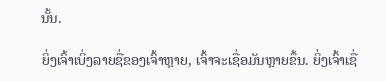ນັ້ນ.

ຍິ່ງເຈົ້າເບິ່ງລາຍຊື່ຂອງເຈົ້າຫຼາຍ, ເຈົ້າຈະເຊື່ອມັນຫຼາຍຂຶ້ນ. ຍິ່ງເຈົ້າເຊື່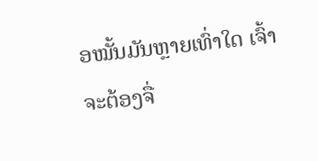ອໝັ້ນມັນຫຼາຍເທົ່າໃດ ເຈົ້າຈະຕ້ອງຈື່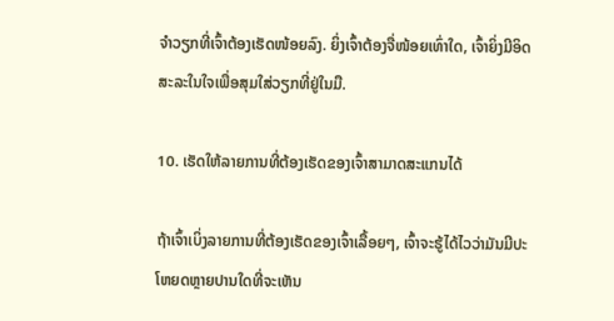ຈຳວຽກທີ່ເຈົ້າຕ້ອງເຮັດໜ້ອຍລົງ. ຍິ່ງເຈົ້າຕ້ອງຈື່ໜ້ອຍເທົ່າໃດ, ເຈົ້າຍິ່ງມີອິດສະລະໃນໃຈເພື່ອສຸມໃສ່ວຽກທີ່ຢູ່ໃນມື.

10. ເຮັດໃຫ້ລາຍການທີ່ຕ້ອງເຮັດຂອງເຈົ້າສາມາດສະແກນໄດ້

ຖ້າເຈົ້າເບິ່ງລາຍການທີ່ຕ້ອງເຮັດຂອງເຈົ້າເລື້ອຍໆ, ເຈົ້າຈະຮູ້ໄດ້ໄວວ່າມັນມີປະໂຫຍດຫຼາຍປານໃດທີ່ຈະເຫັນ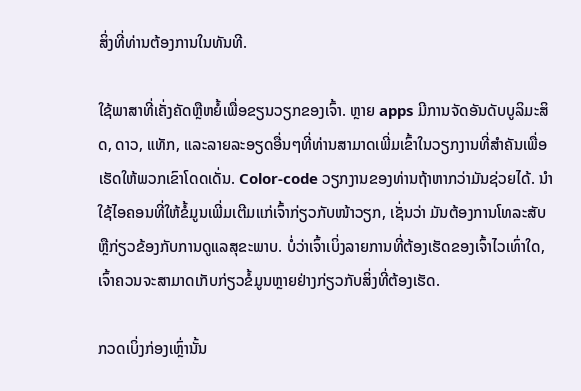ສິ່ງທີ່ທ່ານຕ້ອງການໃນທັນທີ.

ໃຊ້ພາສາທີ່ເຄັ່ງຄັດຫຼືຫຍໍ້ເພື່ອຂຽນວຽກຂອງເຈົ້າ. ຫຼາຍ apps ມີການຈັດອັນດັບບູລິມະສິດ, ດາວ, ແທັກ, ແລະລາຍລະອຽດອື່ນໆທີ່ທ່ານສາມາດເພີ່ມເຂົ້າໃນວຽກງານທີ່ສໍາຄັນເພື່ອເຮັດໃຫ້ພວກເຂົາໂດດເດັ່ນ. Color-code ວຽກງານຂອງທ່ານຖ້າຫາກວ່າມັນຊ່ວຍໄດ້. ນຳໃຊ້ໄອຄອນທີ່ໃຫ້ຂໍ້ມູນເພີ່ມເຕີມແກ່ເຈົ້າກ່ຽວກັບໜ້າວຽກ, ເຊັ່ນວ່າ ມັນຕ້ອງການໂທລະສັບ ຫຼືກ່ຽວຂ້ອງກັບການດູແລສຸຂະພາບ. ບໍ່ວ່າເຈົ້າເບິ່ງລາຍການທີ່ຕ້ອງເຮັດຂອງເຈົ້າໄວເທົ່າໃດ, ເຈົ້າຄວນຈະສາມາດເກັບກ່ຽວຂໍ້ມູນຫຼາຍຢ່າງກ່ຽວກັບສິ່ງທີ່ຕ້ອງເຮັດ.

ກວດເບິ່ງກ່ອງເຫຼົ່ານັ້ນ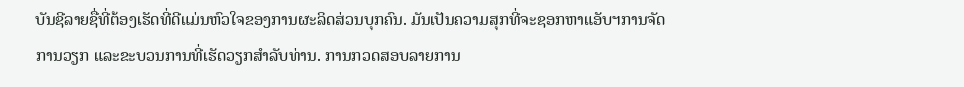ບັນຊີລາຍຊື່ທີ່ຕ້ອງເຮັດທີ່ດີແມ່ນຫົວໃຈຂອງການຜະລິດສ່ວນບຸກຄົນ. ມັນເປັນຄວາມສຸກທີ່ຈະຊອກຫາແອັບຯການຈັດການວຽກ ແລະຂະບວນການທີ່ເຮັດວຽກສໍາລັບທ່ານ. ການກວດສອບລາຍການ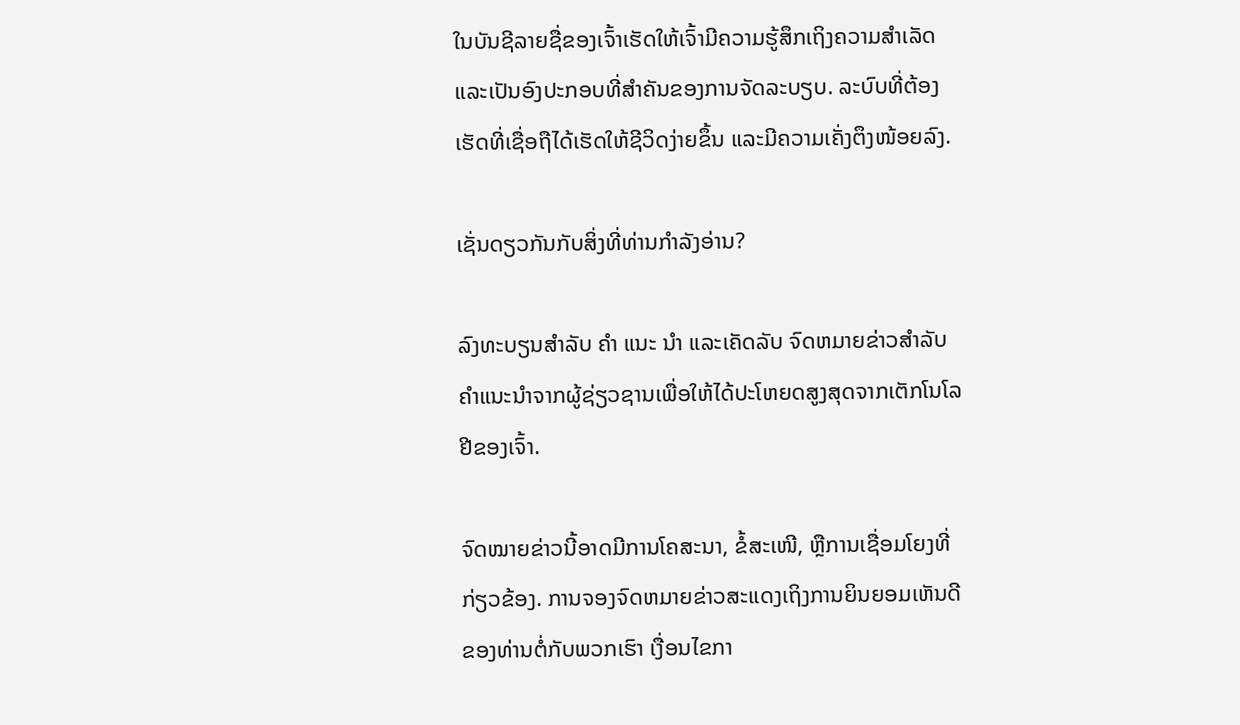ໃນບັນຊີລາຍຊື່ຂອງເຈົ້າເຮັດໃຫ້ເຈົ້າມີຄວາມຮູ້ສຶກເຖິງຄວາມສໍາເລັດແລະເປັນອົງປະກອບທີ່ສໍາຄັນຂອງການຈັດລະບຽບ. ລະບົບທີ່ຕ້ອງເຮັດທີ່ເຊື່ອຖືໄດ້ເຮັດໃຫ້ຊີວິດງ່າຍຂຶ້ນ ແລະມີຄວາມເຄັ່ງຕຶງໜ້ອຍລົງ.

ເຊັ່ນດຽວກັນກັບສິ່ງທີ່ທ່ານກໍາລັງອ່ານ?

ລົງທະບຽນສໍາລັບ ຄຳ ແນະ ນຳ ແລະເຄັດລັບ ຈົດຫມາຍຂ່າວສໍາລັບຄໍາແນະນໍາຈາກຜູ້ຊ່ຽວຊານເພື່ອໃຫ້ໄດ້ປະໂຫຍດສູງສຸດຈາກເຕັກໂນໂລຢີຂອງເຈົ້າ.

ຈົດໝາຍຂ່າວນີ້ອາດມີການໂຄສະນາ, ຂໍ້ສະເໜີ, ຫຼືການເຊື່ອມໂຍງທີ່ກ່ຽວຂ້ອງ. ການຈອງຈົດຫມາຍຂ່າວສະແດງເຖິງການຍິນຍອມເຫັນດີຂອງທ່ານຕໍ່ກັບພວກເຮົາ ເງື່ອນໄຂກາ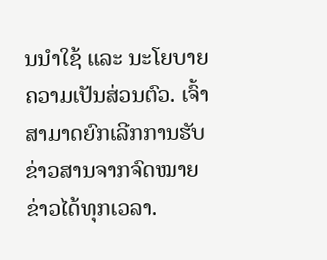ນນໍາໃຊ້ ແລະ ນະໂຍບາຍຄວາມເປັນສ່ວນຕົວ. ເຈົ້າສາມາດຍົກເລີກການຮັບຂ່າວສານຈາກຈົດໝາຍຂ່າວໄດ້ທຸກເວລາ.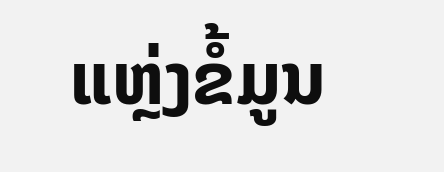ແຫຼ່ງຂໍ້ມູນ